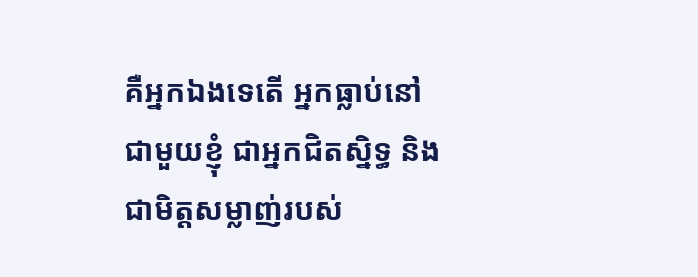គឺអ្នកឯងទេតើ អ្នកធ្លាប់នៅជាមួយខ្ញុំ ជាអ្នកជិតស្និទ្ធ និងជាមិត្តសម្លាញ់របស់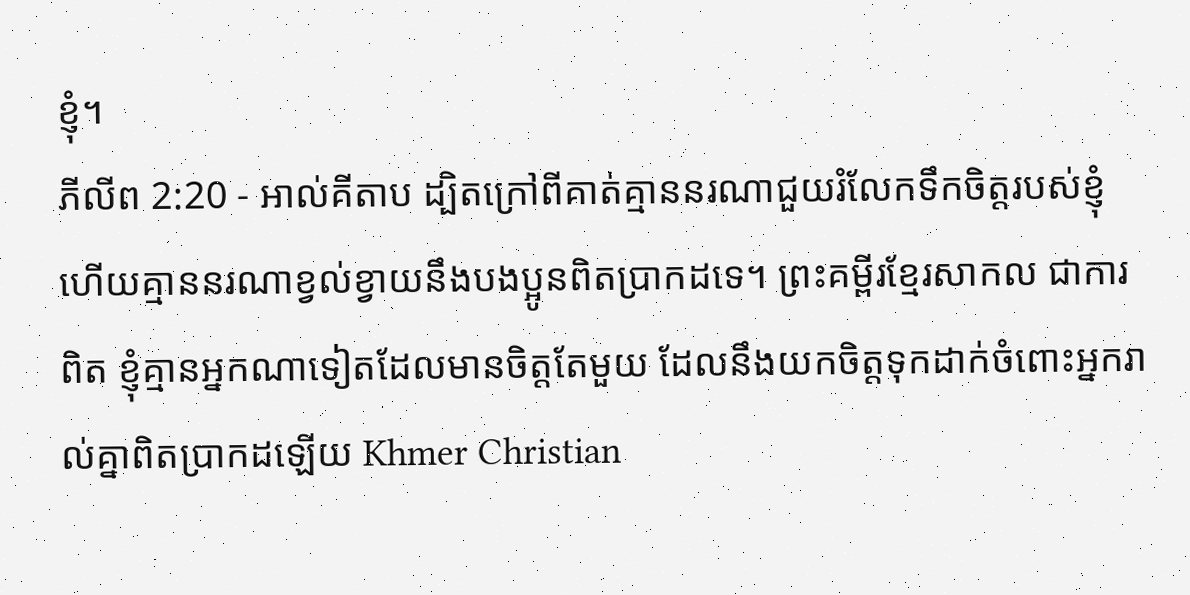ខ្ញុំ។
ភីលីព 2:20 - អាល់គីតាប ដ្បិតក្រៅពីគាត់គ្មាននរណាជួយរំលែកទឹកចិត្ដរបស់ខ្ញុំ ហើយគ្មាននរណាខ្វល់ខ្វាយនឹងបងប្អូនពិតប្រាកដទេ។ ព្រះគម្ពីរខ្មែរសាកល ជាការពិត ខ្ញុំគ្មានអ្នកណាទៀតដែលមានចិត្តតែមួយ ដែលនឹងយកចិត្តទុកដាក់ចំពោះអ្នករាល់គ្នាពិតប្រាកដឡើយ Khmer Christian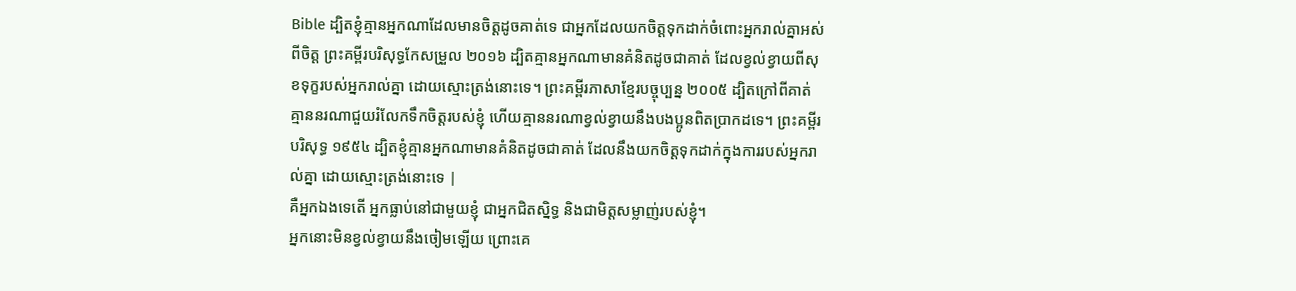Bible ដ្បិតខ្ញុំគ្មានអ្នកណាដែលមានចិត្ដដូចគាត់ទេ ជាអ្នកដែលយកចិត្តទុកដាក់ចំពោះអ្នករាល់គ្នាអស់ពីចិត្ដ ព្រះគម្ពីរបរិសុទ្ធកែសម្រួល ២០១៦ ដ្បិតគ្មានអ្នកណាមានគំនិតដូចជាគាត់ ដែលខ្វល់ខ្វាយពីសុខទុក្ខរបស់អ្នករាល់គ្នា ដោយស្មោះត្រង់នោះទេ។ ព្រះគម្ពីរភាសាខ្មែរបច្ចុប្បន្ន ២០០៥ ដ្បិតក្រៅពីគាត់គ្មាននរណាជួយរំលែកទឹកចិត្តរបស់ខ្ញុំ ហើយគ្មាននរណាខ្វល់ខ្វាយនឹងបងប្អូនពិតប្រាកដទេ។ ព្រះគម្ពីរបរិសុទ្ធ ១៩៥៤ ដ្បិតខ្ញុំគ្មានអ្នកណាមានគំនិតដូចជាគាត់ ដែលនឹងយកចិត្តទុកដាក់ក្នុងការរបស់អ្នករាល់គ្នា ដោយស្មោះត្រង់នោះទេ |
គឺអ្នកឯងទេតើ អ្នកធ្លាប់នៅជាមួយខ្ញុំ ជាអ្នកជិតស្និទ្ធ និងជាមិត្តសម្លាញ់របស់ខ្ញុំ។
អ្នកនោះមិនខ្វល់ខ្វាយនឹងចៀមឡើយ ព្រោះគេ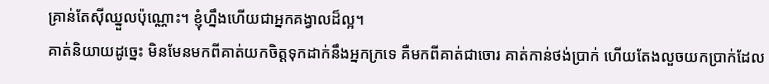គ្រាន់តែស៊ីឈ្នួលប៉ុណ្ណោះ។ ខ្ញុំហ្នឹងហើយជាអ្នកគង្វាលដ៏ល្អ។
គាត់និយាយដូច្នេះ មិនមែនមកពីគាត់យកចិត្ដទុកដាក់នឹងអ្នកក្រទេ គឺមកពីគាត់ជាចោរ គាត់កាន់ថង់ប្រាក់ ហើយតែងលួចយកប្រាក់ដែល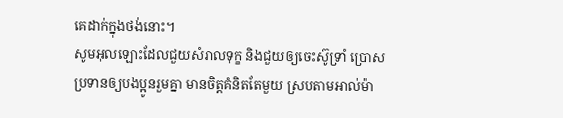គេដាក់ក្នុងថង់នោះ។
សូមអុលឡោះដែលជួយសំរាលទុក្ខ និងជួយឲ្យចេះស៊ូទ្រាំ ប្រោសប្រទានឲ្យបងប្អូនរួមគ្នា មានចិត្ដគំនិតតែមួយ ស្របតាមអាល់ម៉ា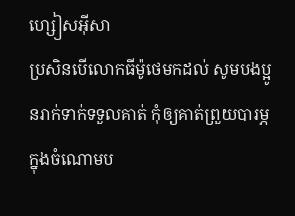ហ្សៀសអ៊ីសា
ប្រសិនបើលោកធីម៉ូថេមកដល់ សូមបងប្អូនរាក់ទាក់ទទួលគាត់ កុំឲ្យគាត់ព្រួយបារម្ភក្នុងចំណោមប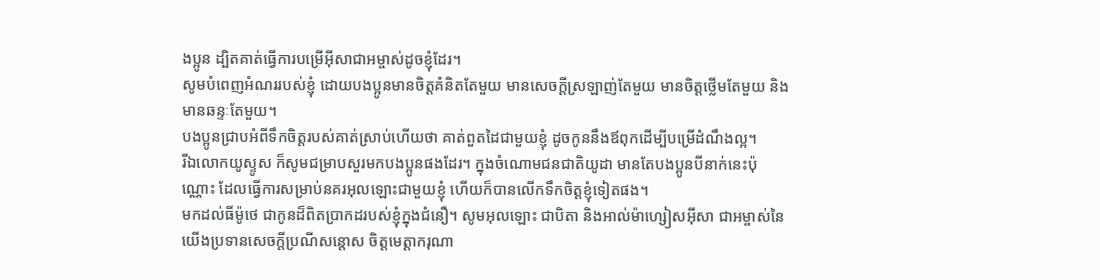ងប្អូន ដ្បិតគាត់ធ្វើការបម្រើអ៊ីសាជាអម្ចាស់ដូចខ្ញុំដែរ។
សូមបំពេញអំណររបស់ខ្ញុំ ដោយបងប្អូនមានចិត្ដគំនិតតែមួយ មានសេចក្ដីស្រឡាញ់តែមួយ មានចិត្ដថ្លើមតែមួយ និងមានឆន្ទៈតែមួយ។
បងប្អូនជ្រាបអំពីទឹកចិត្ដរបស់គាត់ស្រាប់ហើយថា គាត់ពួតដៃជាមួយខ្ញុំ ដូចកូននឹងឪពុកដើម្បីបម្រើដំណឹងល្អ។
រីឯលោកយូស្ទូស ក៏សូមជម្រាបសួរមកបងប្អូនផងដែរ។ ក្នុងចំណោមជនជាតិយូដា មានតែបងប្អូនបីនាក់នេះប៉ុណ្ណោះ ដែលធ្វើការសម្រាប់នគរអុលឡោះជាមួយខ្ញុំ ហើយក៏បានលើកទឹកចិត្ដខ្ញុំទៀតផង។
មកដល់ធីម៉ូថេ ជាកូនដ៏ពិតប្រាកដរបស់ខ្ញុំក្នុងជំនឿ។ សូមអុលឡោះ ជាបិតា និងអាល់ម៉ាហ្សៀសអ៊ីសា ជាអម្ចាស់នៃយើងប្រទានសេចក្តីប្រណីសន្តោស ចិត្តមេត្ដាករុណា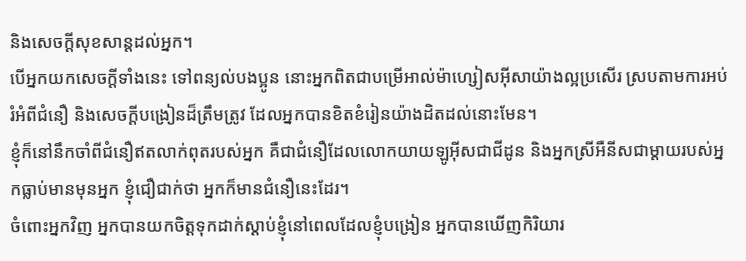និងសេចក្ដីសុខសាន្ដដល់អ្នក។
បើអ្នកយកសេចក្ដីទាំងនេះ ទៅពន្យល់បងប្អូន នោះអ្នកពិតជាបម្រើអាល់ម៉ាហ្សៀសអ៊ីសាយ៉ាងល្អប្រសើរ ស្របតាមការអប់រំអំពីជំនឿ និងសេចក្ដីបង្រៀនដ៏ត្រឹមត្រូវ ដែលអ្នកបានខិតខំរៀនយ៉ាងដិតដល់នោះមែន។
ខ្ញុំក៏នៅនឹកចាំពីជំនឿឥតលាក់ពុតរបស់អ្នក គឺជាជំនឿដែលលោកយាយឡូអ៊ីសជាជីដូន និងអ្នកស្រីអឺនីសជាម្ដាយរបស់អ្នកធ្លាប់មានមុនអ្នក ខ្ញុំជឿជាក់ថា អ្នកក៏មានជំនឿនេះដែរ។
ចំពោះអ្នកវិញ អ្នកបានយកចិត្ដទុកដាក់ស្ដាប់ខ្ញុំនៅពេលដែលខ្ញុំបង្រៀន អ្នកបានឃើញកិរិយារ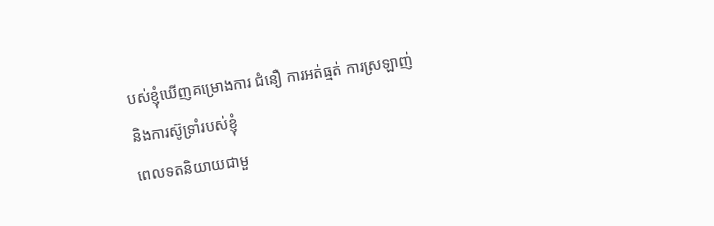បស់ខ្ញុំឃើញគម្រោងការ ជំនឿ ការអត់ធ្មត់ ការស្រឡាញ់ និងការស៊ូទ្រាំរបស់ខ្ញុំ
ពេលទតនិយាយជាមួ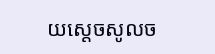យស្តេចសូលច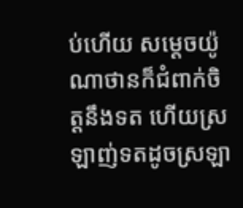ប់ហើយ សម្តេចយ៉ូណាថានក៏ជំពាក់ចិត្តនឹងទត ហើយស្រឡាញ់ទតដូចស្រឡា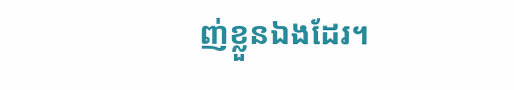ញ់ខ្លួនឯងដែរ។